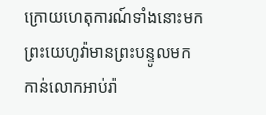ក្រោយហេតុការណ៍ទាំងនោះមក ព្រះយេហូវ៉ាមានព្រះបន្ទូលមកកាន់លោកអាប់រ៉ា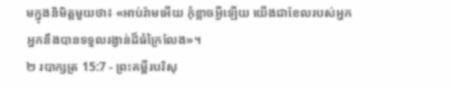មក្នុងនិមិត្តមួយថា៖ «អាប់រ៉ាមអើយ កុំខ្លាចអ្វីឡើយ យើងជាខែលរបស់អ្នក អ្នកនឹងបានទទួលរង្វាន់ដ៏ធំក្រៃលែង»។
២ របាក្សត្រ 15:7 - ព្រះគម្ពីរបរិសុ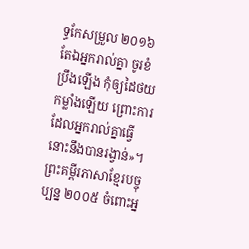ទ្ធកែសម្រួល ២០១៦ តែឯអ្នករាល់គ្នា ចូរខំប្រឹងឡើង កុំឲ្យដៃថយកម្លាំងឡើយ ព្រោះការដែលអ្នករាល់គ្នាធ្វើ នោះនឹងបានរង្វាន់»។ ព្រះគម្ពីរភាសាខ្មែរបច្ចុប្បន្ន ២០០៥ ចំពោះអ្ន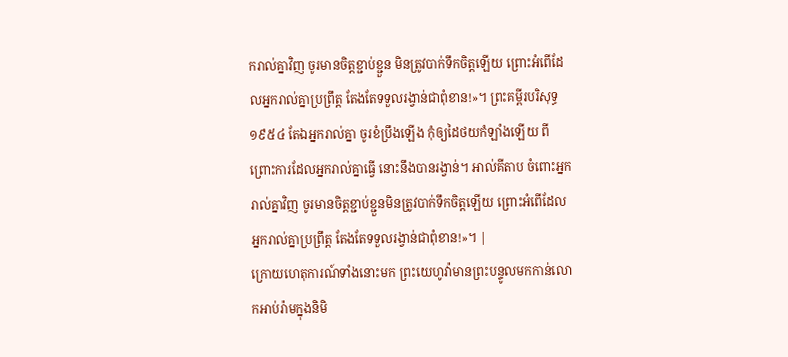ករាល់គ្នាវិញ ចូរមានចិត្តខ្ជាប់ខ្ជួន មិនត្រូវបាក់ទឹកចិត្តឡើយ ព្រោះអំពើដែលអ្នករាល់គ្នាប្រព្រឹត្ត តែងតែទទួលរង្វាន់ជាពុំខាន!»។ ព្រះគម្ពីរបរិសុទ្ធ ១៩៥៤ តែឯអ្នករាល់គ្នា ចូរខំប្រឹងឡើង កុំឲ្យដៃថយកំឡាំងឡើយ ពីព្រោះការដែលអ្នករាល់គ្នាធ្វើ នោះនឹងបានរង្វាន់។ អាល់គីតាប ចំពោះអ្នករាល់គ្នាវិញ ចូរមានចិត្តខ្ជាប់ខ្ជួនមិនត្រូវបាក់ទឹកចិត្តឡើយ ព្រោះអំពើដែលអ្នករាល់គ្នាប្រព្រឹត្ត តែងតែទទួលរង្វាន់ជាពុំខាន!»។ |
ក្រោយហេតុការណ៍ទាំងនោះមក ព្រះយេហូវ៉ាមានព្រះបន្ទូលមកកាន់លោកអាប់រ៉ាមក្នុងនិមិ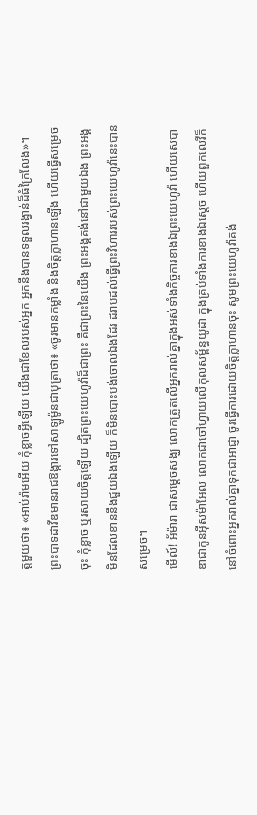ត្តមួយថា៖ «អាប់រ៉ាមអើយ កុំខ្លាចអ្វីឡើយ យើងជាខែលរបស់អ្នក អ្នកនឹងបានទទួលរង្វាន់ដ៏ធំក្រៃលែង»។
ព្រះបាទដាវីឌមានរាជឱង្ការទៅសាឡូម៉ូនជាបុត្រាថា៖ «ចូរមានកម្លាំង និងចិត្តក្លាហានឡើង ហើយធ្វើសម្រេចចុះ កុំខ្លាច ឬរសាយចិត្តឡើយ ដ្បិតព្រះយេហូវ៉ាដ៏ជាព្រះ គឺជាព្រះនៃយើង ព្រះអង្គគង់នៅជាមួយឯង ព្រះអង្គមិនដែលខាននឹងជួយឯងឡើយ ក៏មិនបោះបង់ចោលឯងដែរ ដរាបដល់ធ្វើព្រះវិហាររបស់ព្រះយេហូវ៉ានេះបានសម្រេច។
មើល៍! អ័ម៉ារា ជាសម្ដេចសង្ឃ លោកត្រួតលើអ្នករាល់គ្នាក្នុងអស់ទាំងកិច្ចការខាងឯព្រះយេហូវ៉ា ហើយសេបាឌាជាកូនអ៊ីសម៉ាអែល លោកជាចៅហ្វាយលើកុលសម្ព័ន្ធយូដា ក្នុងគ្រប់ទាំងការខាងឯស្តេច ហើយពួកលេវីក៏នៅចំពោះអ្នករាល់គ្នាទុកជាអាជ្ញា ចូរធ្វើការដោយចិត្តក្លាហានចុះ សូមព្រះយេហូវ៉ាគង់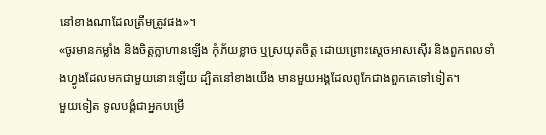នៅខាងណាដែលត្រឹមត្រូវផង»។
«ចូរមានកម្លាំង និងចិត្តក្លាហានឡើង កុំភ័យខ្លាច ឬស្រយុតចិត្ត ដោយព្រោះស្តេចអាសស៊ើរ និងពួកពលទាំងហ្វូងដែលមកជាមួយនោះឡើយ ដ្បិតនៅខាងយើង មានមួយអង្គដែលពូកែជាងពួកគេទៅទៀត។
មួយទៀត ទូលបង្គំជាអ្នកបម្រើ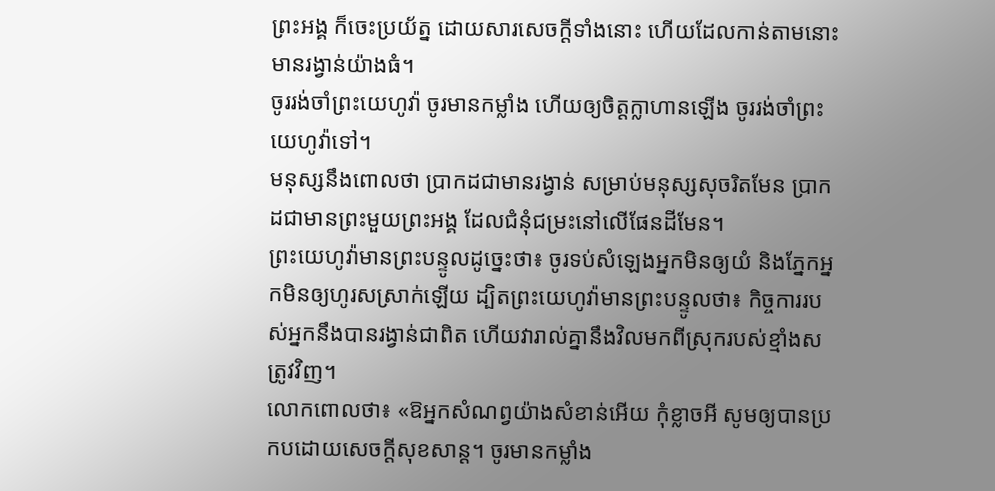ព្រះអង្គ ក៏ចេះប្រយ័ត្ន ដោយសារសេចក្ដីទាំងនោះ ហើយដែលកាន់តាមនោះមានរង្វាន់យ៉ាងធំ។
ចូររង់ចាំព្រះយេហូវ៉ា ចូរមានកម្លាំង ហើយឲ្យចិត្តក្លាហានឡើង ចូររង់ចាំព្រះយេហូវ៉ាទៅ។
មនុស្សនឹងពោលថា ប្រាកដជាមានរង្វាន់ សម្រាប់មនុស្សសុចរិតមែន ប្រាកដជាមានព្រះមួយព្រះអង្គ ដែលជំនុំជម្រះនៅលើផែនដីមែន។
ព្រះយេហូវ៉ាមានព្រះបន្ទូលដូច្នេះថា៖ ចូរទប់សំឡេងអ្នកមិនឲ្យយំ និងភ្នែកអ្នកមិនឲ្យហូរសស្រាក់ឡើយ ដ្បិតព្រះយេហូវ៉ាមានព្រះបន្ទូលថា៖ កិច្ចការរបស់អ្នកនឹងបានរង្វាន់ជាពិត ហើយវារាល់គ្នានឹងវិលមកពីស្រុករបស់ខ្មាំងសត្រូវវិញ។
លោកពោលថា៖ «ឱអ្នកសំណព្វយ៉ាងសំខាន់អើយ កុំខ្លាចអី សូមឲ្យបានប្រកបដោយសេចក្ដីសុខសាន្ដ។ ចូរមានកម្លាំង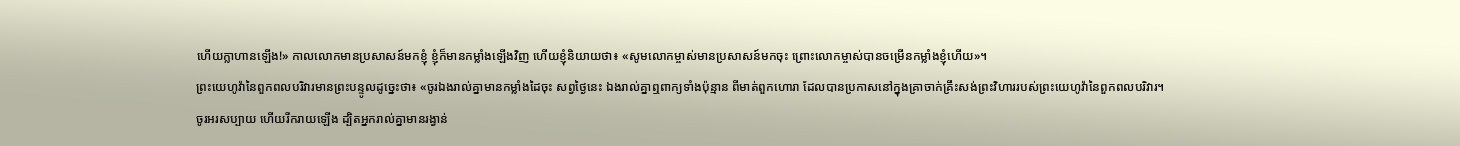ហើយក្លាហានឡើង!» កាលលោកមានប្រសាសន៍មកខ្ញុំ ខ្ញុំក៏មានកម្លាំងឡើងវិញ ហើយខ្ញុំនិយាយថា៖ «សូមលោកម្ចាស់មានប្រសាសន៍មកចុះ ព្រោះលោកម្ចាស់បានចម្រើនកម្លាំងខ្ញុំហើយ»។
ព្រះយេហូវ៉ានៃពួកពលបរិវារមានព្រះបន្ទូលដូច្នេះថា៖ «ចូរឯងរាល់គ្នាមានកម្លាំងដៃចុះ សព្វថ្ងៃនេះ ឯងរាល់គ្នាឮពាក្យទាំងប៉ុន្មាន ពីមាត់ពួកហោរា ដែលបានប្រកាសនៅក្នុងគ្រាចាក់គ្រឹះសង់ព្រះវិហាររបស់ព្រះយេហូវ៉ានៃពួកពលបរិវារ។
ចូរអរសប្បាយ ហើយរីករាយឡើង ដ្បិតអ្នករាល់គ្នាមានរង្វាន់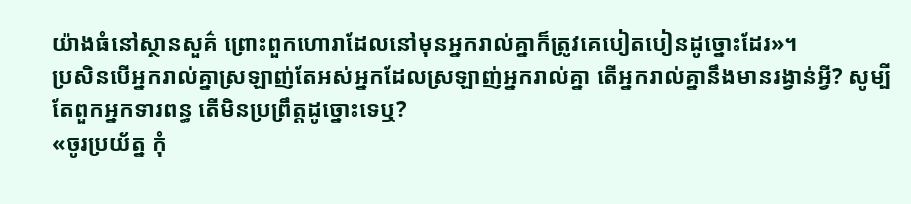យ៉ាងធំនៅស្ថានសួគ៌ ព្រោះពួកហោរាដែលនៅមុនអ្នករាល់គ្នាក៏ត្រូវគេបៀតបៀនដូច្នោះដែរ»។
ប្រសិនបើអ្នករាល់គ្នាស្រឡាញ់តែអស់អ្នកដែលស្រឡាញ់អ្នករាល់គ្នា តើអ្នករាល់គ្នានឹងមានរង្វាន់អ្វី? សូម្បីតែពួកអ្នកទារពន្ធ តើមិនប្រព្រឹត្តដូច្នោះទេឬ?
«ចូរប្រយ័ត្ន កុំ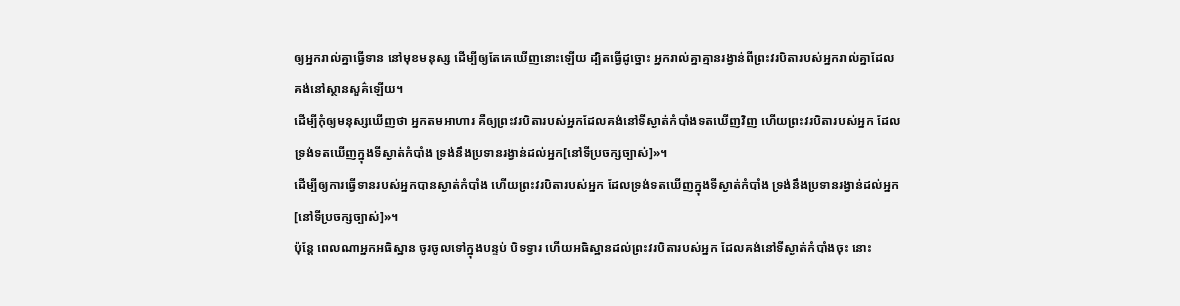ឲ្យអ្នករាល់គ្នាធ្វើទាន នៅមុខមនុស្ស ដើម្បីឲ្យតែគេឃើញនោះឡើយ ដ្បិតធ្វើដូច្នោះ អ្នករាល់គ្នាគ្មានរង្វាន់ពីព្រះវរបិតារបស់អ្នករាល់គ្នាដែលគង់នៅស្ថានសួគ៌ឡើយ។
ដើម្បីកុំឲ្យមនុស្សឃើញថា អ្នកតមអាហារ គឺឲ្យព្រះវរបិតារបស់អ្នកដែលគង់នៅទីស្ងាត់កំបាំងទតឃើញវិញ ហើយព្រះវរបិតារបស់អ្នក ដែលទ្រង់ទតឃើញក្នុងទីស្ងាត់កំបាំង ទ្រង់នឹងប្រទានរង្វាន់ដល់អ្នក[នៅទីប្រចក្សច្បាស់]»។
ដើម្បីឲ្យការធ្វើទានរបស់អ្នកបានស្ងាត់កំបាំង ហើយព្រះវរបិតារបស់អ្នក ដែលទ្រង់ទតឃើញក្នុងទីស្ងាត់កំបាំង ទ្រង់នឹងប្រទានរង្វាន់ដល់អ្នក[នៅទីប្រចក្សច្បាស់]»។
ប៉ុន្តែ ពេលណាអ្នកអធិស្ឋាន ចូរចូលទៅក្នុងបន្ទប់ បិទទ្វារ ហើយអធិស្ឋានដល់ព្រះវរបិតារបស់អ្នក ដែលគង់នៅទីស្ងាត់កំបាំងចុះ នោះ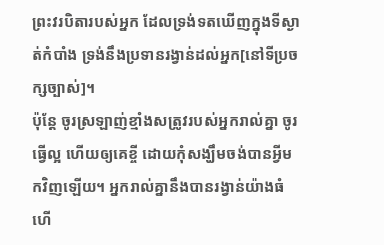ព្រះវរបិតារបស់អ្នក ដែលទ្រង់ទតឃើញក្នុងទីស្ងាត់កំបាំង ទ្រង់នឹងប្រទានរង្វាន់ដល់អ្នក[នៅទីប្រចក្សច្បាស់]។
ប៉ុន្ដែ ចូរស្រឡាញ់ខ្មាំងសត្រូវរបស់អ្នករាល់គ្នា ចូរធ្វើល្អ ហើយឲ្យគេខ្ចី ដោយកុំសង្ឃឹមចង់បានអ្វីមកវិញឡើយ។ អ្នករាល់គ្នានឹងបានរង្វាន់យ៉ាងធំ ហើ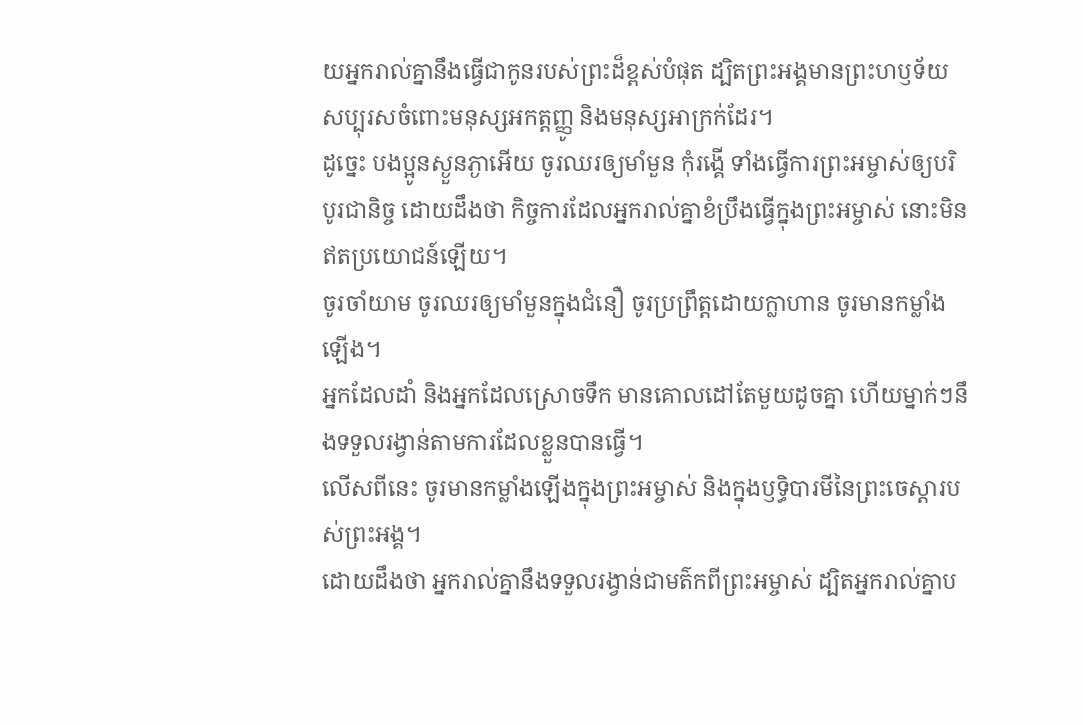យអ្នករាល់គ្នានឹងធ្វើជាកូនរបស់ព្រះដ៏ខ្ពស់បំផុត ដ្បិតព្រះអង្គមានព្រះហឫទ័យសប្បុរសចំពោះមនុស្សអកត្តញ្ញូ និងមនុស្សអាក្រក់ដែរ។
ដូច្នេះ បងប្អូនស្ងួនភ្ងាអើយ ចូរឈរឲ្យមាំមួន កុំរង្គើ ទាំងធ្វើការព្រះអម្ចាស់ឲ្យបរិបូរជានិច្ច ដោយដឹងថា កិច្ចការដែលអ្នករាល់គ្នាខំប្រឹងធ្វើក្នុងព្រះអម្ចាស់ នោះមិនឥតប្រយោជន៍ឡើយ។
ចូរចាំយាម ចូរឈរឲ្យមាំមួនក្នុងជំនឿ ចូរប្រព្រឹត្តដោយក្លាហាន ចូរមានកម្លាំងឡើង។
អ្នកដែលដាំ និងអ្នកដែលស្រោចទឹក មានគោលដៅតែមួយដូចគ្នា ហើយម្នាក់ៗនឹងទទួលរង្វាន់តាមការដែលខ្លួនបានធ្វើ។
លើសពីនេះ ចូរមានកម្លាំងឡើងក្នុងព្រះអម្ចាស់ និងក្នុងឫទ្ធិបារមីនៃព្រះចេស្តារបស់ព្រះអង្គ។
ដោយដឹងថា អ្នករាល់គ្នានឹងទទួលរង្វាន់ជាមត៌កពីព្រះអម្ចាស់ ដ្បិតអ្នករាល់គ្នាប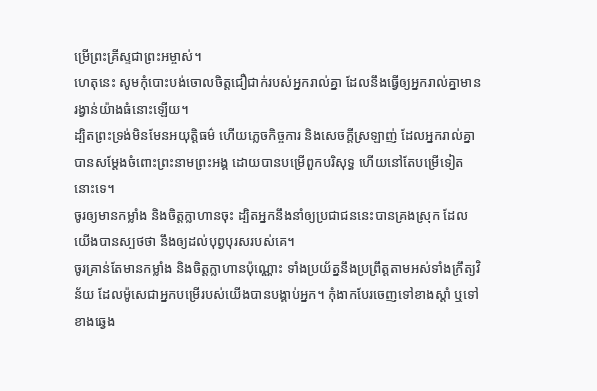ម្រើព្រះគ្រីស្ទជាព្រះអម្ចាស់។
ហេតុនេះ សូមកុំបោះបង់ចោលចិត្តជឿជាក់របស់អ្នករាល់គ្នា ដែលនឹងធ្វើឲ្យអ្នករាល់គ្នាមានរង្វាន់យ៉ាងធំនោះឡើយ។
ដ្បិតព្រះទ្រង់មិនមែនអយុត្តិធម៌ ហើយភ្លេចកិច្ចការ និងសេចក្តីស្រឡាញ់ ដែលអ្នករាល់គ្នាបានសម្ដែងចំពោះព្រះនាមព្រះអង្គ ដោយបានបម្រើពួកបរិសុទ្ធ ហើយនៅតែបម្រើទៀតនោះទេ។
ចូរឲ្យមានកម្លាំង និងចិត្តក្លាហានចុះ ដ្បិតអ្នកនឹងនាំឲ្យប្រជាជននេះបានគ្រងស្រុក ដែលយើងបានស្បថថា នឹងឲ្យដល់បុព្វបុរសរបស់គេ។
ចូរគ្រាន់តែមានកម្លាំង និងចិត្តក្លាហានប៉ុណ្ណោះ ទាំងប្រយ័ត្ននឹងប្រព្រឹត្តតាមអស់ទាំងក្រឹត្យវិន័យ ដែលម៉ូសេជាអ្នកបម្រើរបស់យើងបានបង្គាប់អ្នក។ កុំងាកបែរចេញទៅខាងស្តាំ ឬទៅខាងឆ្វេង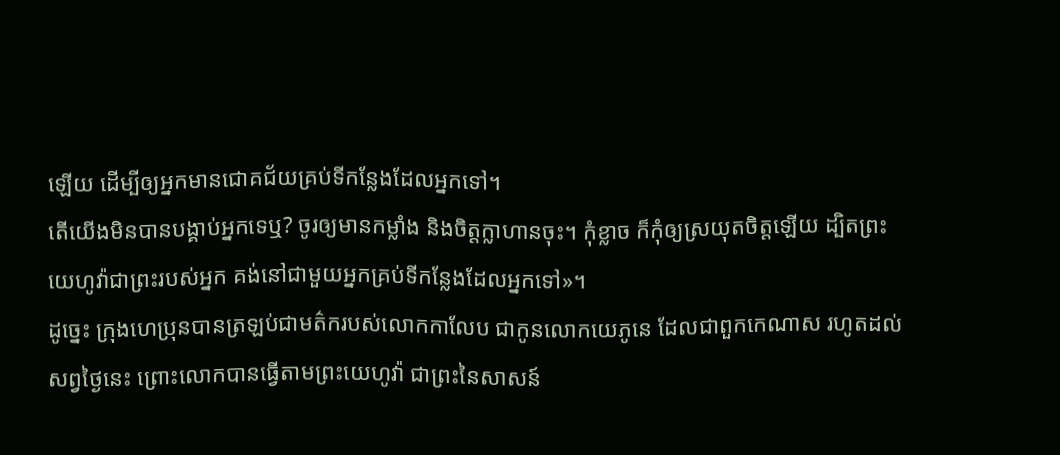ឡើយ ដើម្បីឲ្យអ្នកមានជោគជ័យគ្រប់ទីកន្លែងដែលអ្នកទៅ។
តើយើងមិនបានបង្គាប់អ្នកទេឬ? ចូរឲ្យមានកម្លាំង និងចិត្តក្លាហានចុះ។ កុំខ្លាច ក៏កុំឲ្យស្រយុតចិត្តឡើយ ដ្បិតព្រះយេហូវ៉ាជាព្រះរបស់អ្នក គង់នៅជាមួយអ្នកគ្រប់ទីកន្លែងដែលអ្នកទៅ»។
ដូច្នេះ ក្រុងហេប្រុនបានត្រឡប់ជាមត៌ករបស់លោកកាលែប ជាកូនលោកយេភូនេ ដែលជាពួកកេណាស រហូតដល់សព្វថ្ងៃនេះ ព្រោះលោកបានធ្វើតាមព្រះយេហូវ៉ា ជាព្រះនៃសាសន៍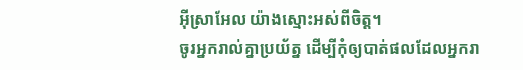អ៊ីស្រាអែល យ៉ាងស្មោះអស់ពីចិត្ត។
ចូរអ្នករាល់គ្នាប្រយ័ត្ន ដើម្បីកុំឲ្យបាត់ផលដែលអ្នករា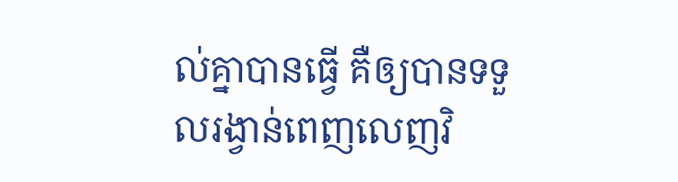ល់គ្នាបានធ្វើ គឺឲ្យបានទទួលរង្វាន់ពេញលេញវិ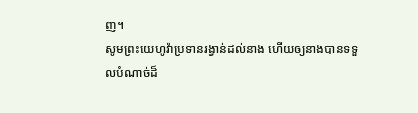ញ។
សូមព្រះយេហូវ៉ាប្រទានរង្វាន់ដល់នាង ហើយឲ្យនាងបានទទួលបំណាច់ដ៏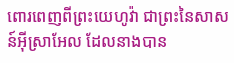ពោរពេញពីព្រះយេហូវ៉ា ជាព្រះនៃសាសន៍អ៊ីស្រាអែល ដែលនាងបាន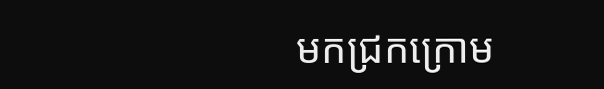មកជ្រកក្រោម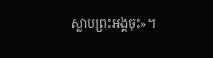ស្លាបព្រះអង្គចុះ»។